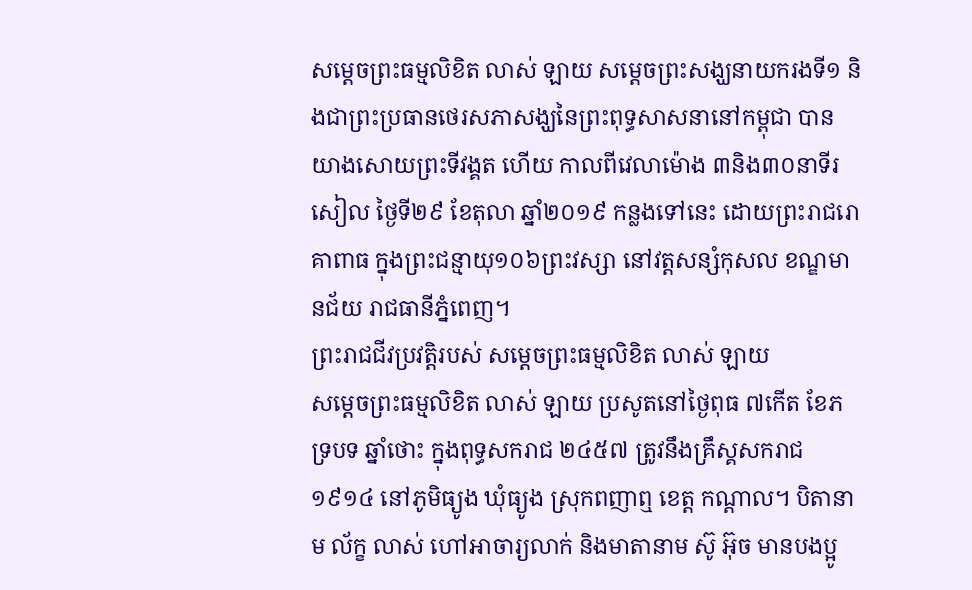សម្តេចព្រះធម្មលិខិត លាស់ ឡាយ សម្តេចព្រះសង្ឃនាយករងទី១ និងជាព្រះប្រធានថេរសភាសង្ឃនៃព្រះពុទ្ធសាសនានៅកម្ពុជា បានយាងសោយព្រះទីវង្គត ហើយ កាលពីវេលាម៉ោង ៣និង៣០នាទីរសៀល ថ្ងៃទី២៩ ខែតុលា ឆ្នាំ២០១៩ កន្លងទៅនេះ ដោយព្រះរាជរោគាពាធ ក្នុងព្រះជន្មាយុ១០៦ព្រះវស្សា នៅវត្តសន្សំកុសល ខណ្ឌមានជ័យ រាជធានីភ្នំពេញ។
ព្រះរាជជីវប្រវត្តិរបស់ សម្តេចព្រះធម្មលិខិត លាស់ ឡាយ
សម្តេចព្រះធម្មលិខិត លាស់ ឡាយ ប្រសូតនៅថ្ងៃពុធ ៧កើត ខែភទ្របទ ឆ្នាំថោះ ក្នុងពុទ្ធសករាជ ២៤៥៧ ត្រូវនឹងគ្រឹស្គសករាជ១៩១៤ នៅភូមិធ្យូង ឃុំធ្យូង ស្រុកពញាឮ ខេត្ត កណ្តាល។ បិតានាម ល័ក្ខ លាស់ ហៅអាចារ្យលាក់ និងមាតានាម ស៊ូ អ៊ុច មានបងប្អូ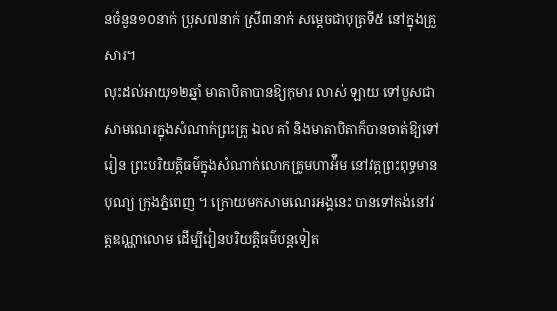នចំនួន១០នាក់ ប្រុស៧នាក់ ស្រី៣នាក់ សម្តេចជាបុត្រទី៥ នៅក្នុងគ្រួសារ។
លុះដល់អាយុ១២ឆ្នាំ មាតាបិតាបានឱ្យកុមារ លាស់ ឡាយ ទៅបួសជាសាមណេរក្នុងសំណាក់ព្រះគ្រូ ឯល គាំ និងមាតាបិតាក៏បានចាត់ឱ្យទៅរៀន ព្រះបរិយត្តិធម៌ក្នុងសំណាក់លោកគ្រូមហាអ៉ឹម នៅវត្តព្រះពុទ្ធមានបុណ្យ ក្រុងភ្នំពេញ ។ ក្រោយមកសាមណេរអង្គនេះ បានទៅគង់នៅវត្តឧណ្ណាលោម ដើម្បីរៀនបរិយត្តិធម៌បន្តទៀត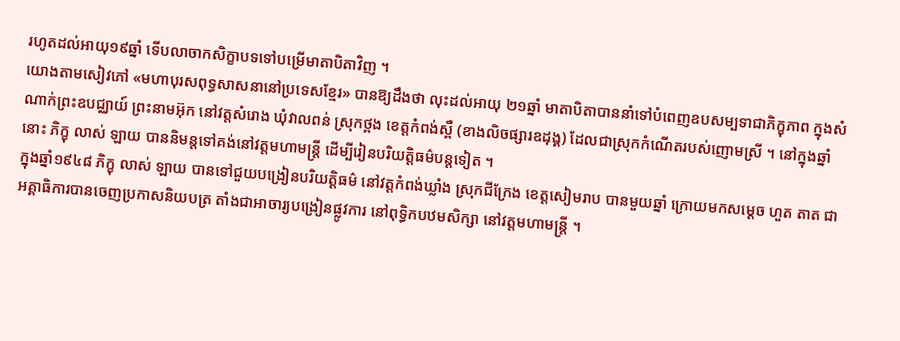រហូតដល់អាយុ១៩ឆ្នាំ ទើបលាចាកសិក្ខាបទទៅបម្រើមាតាបិតាវិញ ។
យោងតាមសៀវភៅ «មហាបុរសពុទ្ធសាសនានៅប្រទេសខ្មែរ» បានឱ្យដឹងថា លុះដល់អាយុ ២១ឆ្នាំ មាតាបិតាបាននាំទៅបំពេញឧបសម្បទាជាភិក្ខុភាព ក្នុងសំណាក់ព្រះឧបជ្ឈាយ៍ ព្រះនាមអ៊ុក នៅវត្តសំរោង ឃុំវាលពន់ ស្រុកថ្ពង ខេត្តកំពង់ស្ពឺ (ខាងលិចផ្សារឧដុង្គ) ដែលជាស្រុកកំណើតរបស់ញោមស្រី ។ នៅក្នុងឆ្នាំនោះ ភិក្ខុ លាស់ ឡាយ បាននិមន្តទៅគង់នៅវត្តមហាមន្ត្រី ដើម្បីរៀនបរិយត្តិធម៌បន្តទៀត ។
ក្នុងឆ្នាំ១៩៤៨ ភិក្ខុ លាស់ ឡាយ បានទៅជួយបង្រៀនបរិយត្តិធម៌ នៅវត្តកំពង់ឃ្លាំង ស្រុកជីក្រែង ខេត្តសៀមរាប បានមួយឆ្នាំ ក្រោយមកសម្តេច ហួត តាត ជាអគ្គាធិការបានចេញប្រកាសនិយបត្រ តាំងជាអាចារ្យបង្រៀនផ្លូវការ នៅពុទ្ធិកបឋមសិក្សា នៅវត្តមហាមន្ត្រី ។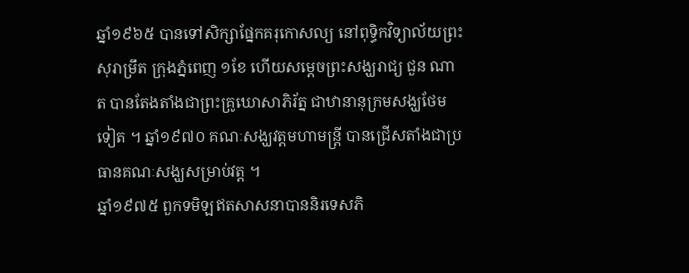ឆ្នាំ១៩៦៥ បានទៅសិក្សាផ្នែកគរុកោសល្យ នៅពុទ្ធិកវិទ្យាល័យព្រះសុរាម្រឹត ក្រុងភ្នំពេញ ១ខែ ហើយសម្តេចព្រះសង្ឃរាជ្យ ជួន ណាត បានតែងតាំងជាព្រះគ្រូឃោសាភិរ័ត្ន ជាឋានានុក្រមសង្ឃថែមទៀត ។ ឆ្នាំ១៩៧០ គណៈសង្ឃវត្តមហាមន្ត្រី បានជ្រើសតាំងជាប្រធានគណៈសង្ឃសម្រាប់វត្ត ។
ឆ្នាំ១៩៧៥ ពួកទមិឡឥតសាសនាបាននិរទេសភិ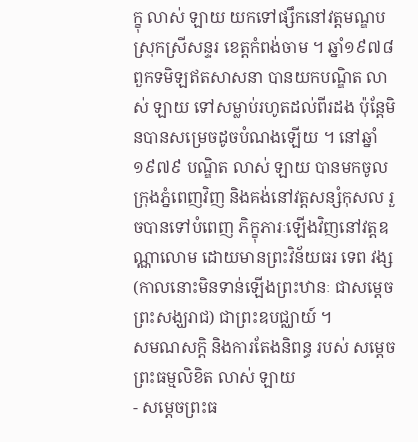ក្ខុ លាស់ ឡាយ យកទៅផ្សឹកនៅវត្តមណ្ឌប ស្រុកស្រីសន្ទរ ខេត្តកំពង់ចាម ។ ឆ្នាំ១៩៧៨ ពួកទមិឡឥតសាសនា បានយកបណ្ឌិត លាស់ ឡាយ ទៅសម្លាប់រហូតដល់ពីរដង ប៉ុន្តែមិនបានសម្រេចដូចបំណងឡើយ ។ នៅឆ្នាំ១៩៧៩ បណ្ឌិត លាស់ ឡាយ បានមកចូលក្រុងភ្នំពេញវិញ និងគង់នៅវត្តសន្សំកុសល រួចបានទៅបំពេញ ភិក្ខុភារៈឡើងវិញនៅវត្តឧណ្ណាលោម ដោយមានព្រះវិន័យធរ ទេព វង្ស (កាលនោះមិនទាន់ឡើងព្រះឋានៈ ជាសម្តេចព្រះសង្ឃរាជ) ជាព្រះឧបជ្ឈាយ៍ ។
សមណសក្តិ និងការតែងនិពន្ធ របស់ សម្តេចព្រះធម្មលិខិត លាស់ ឡាយ
- សម្តេចព្រះធ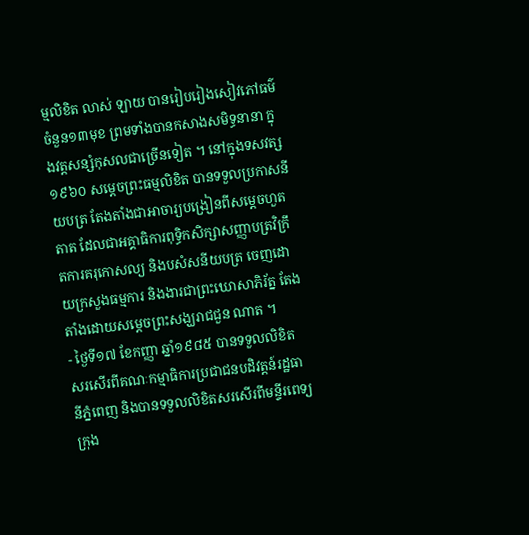ម្មលិខិត លាស់ ឡាយ បានរៀបរៀងសៀវភៅធម៌ចំនួន១៣មុខ ព្រមទាំងបានកសាងសមិទ្ធនានា ក្នុងវត្តសន្សំកុសលជាច្រើនទៀត ។ នៅក្នុងទសវត្ស១៩៦០ សម្តេចព្រះធម្មលិខិត បានទទួលប្រកាសនីយបត្រ តែងតាំងជាអាចារ្យបង្រៀនពីសម្តេចហួត តាត ដែលជាអគ្គាធិការពុទ្ធិកសិក្សាសញ្ញាបត្រវិក្រឹតការគរុកោសល្យ និងបសំសនីយបត្រ ចេញដោយក្រសួងធម្មការ និងងារជាព្រះឃោសាភិរ័ត្ន តែងតាំងដោយសម្តេចព្រះសង្ឃរាជជួន ណាត ។
- ថ្ងៃទី១៧ ខែកញ្ញា ឆ្នាំ១៩៨៥ បានទទួលលិខិតសរសើរពីគណៈកម្មាធិការប្រជាជនបដិវត្តន៍រដ្ឋធានីភ្នំពេញ និងបានទទួលលិខិតសរសើរពីមន្ទីរពេទ្យក្រុង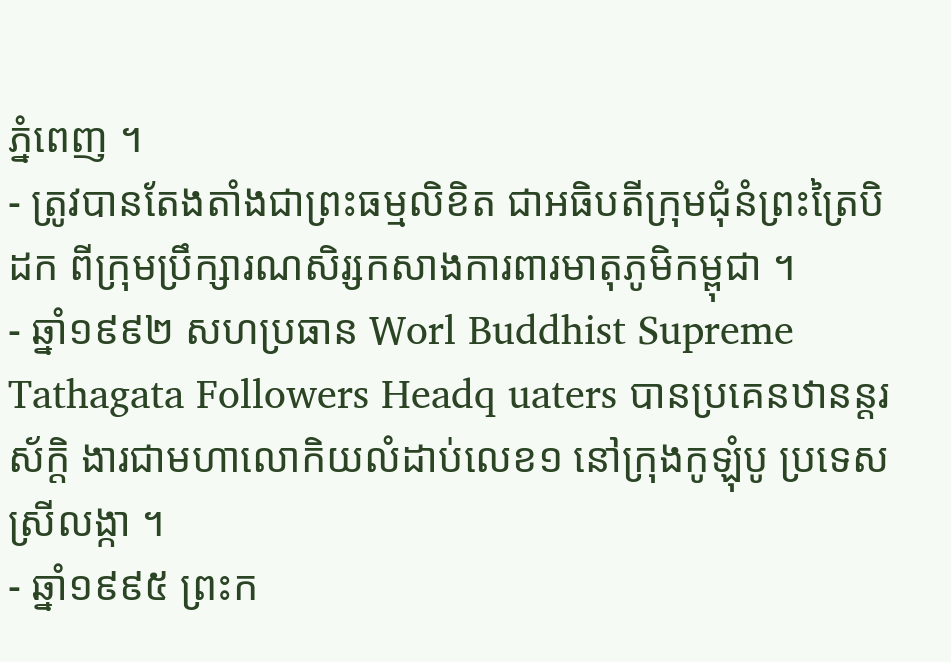ភ្នំពេញ ។
- ត្រូវបានតែងតាំងជាព្រះធម្មលិខិត ជាអធិបតីក្រុមជុំនំព្រះត្រៃបិដក ពីក្រុមប្រឹក្សារណសិរ្សកសាងការពារមាតុភូមិកម្ពុជា ។
- ឆ្នាំ១៩៩២ សហប្រធាន Worl Buddhist Supreme Tathagata Followers Headq uaters បានប្រគេនឋានន្តរស័ក្តិ ងារជាមហាលោកិយលំដាប់លេខ១ នៅក្រុងកូឡុំបូ ប្រទេសស្រីលង្កា ។
- ឆ្នាំ១៩៩៥ ព្រះក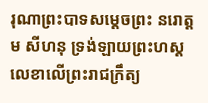រុណាព្រះបាទសម្តេចព្រះ នរោត្តម សីហនុ ទ្រង់ឡាយព្រះហស្តលេខាលើព្រះរាជក្រឹត្យ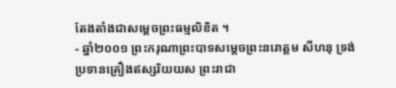តែងតាំងជាសម្តេចព្រះធម្មលិខិត ។
- ឆ្នាំ២០០១ ព្រះករុណាព្រះបាទសម្តេចព្រះនរោត្តម សីហនុ ទ្រង់ប្រទានគ្រឿងឥស្សរិយយស ព្រះរាជា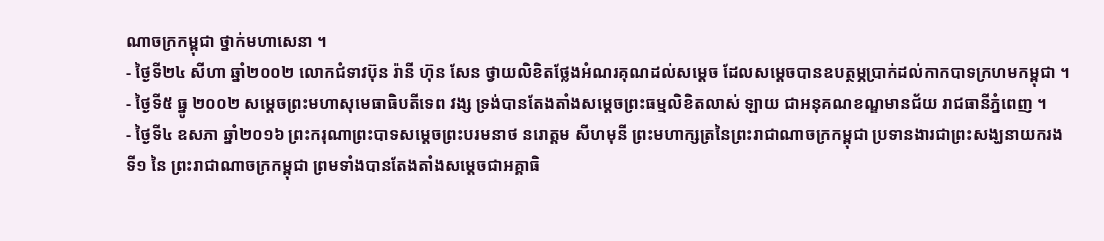ណាចក្រកម្ពុជា ថ្នាក់មហាសេនា ។
- ថ្ងៃទី២៤ សីហា ឆ្នាំ២០០២ លោកជំទាវប៊ុន រ៉ានី ហ៊ុន សែន ថ្វាយលិខិតថ្លែងអំណរគុណដល់សម្តេច ដែលសម្តេចបានឧបត្ថម្ភប្រាក់ដល់កាកបាទក្រហមកម្ពុជា ។
- ថ្ងៃទី៥ ធ្នូ ២០០២ សម្តេចព្រះមហាសុមេធាធិបតីទេព វង្ស ទ្រង់បានតែងតាំងសម្តេចព្រះធម្មលិខិតលាស់ ឡាយ ជាអនុគណខណ្ឌមានជ័យ រាជធានីភ្នំពេញ ។
- ថ្ងៃទី៤ ឧសភា ឆ្នាំ២០១៦ ព្រះករុណាព្រះបាទសម្តេចព្រះបរមនាថ នរោត្តម សីហមុនី ព្រះមហាក្សត្រនៃព្រះរាជាណាចក្រកម្ពុជា ប្រទានងារជាព្រះសង្ឃនាយករងទី១ នៃ ព្រះរាជាណាចក្រកម្ពុជា ព្រមទាំងបានតែងតាំងសម្តេចជាអគ្គាធិ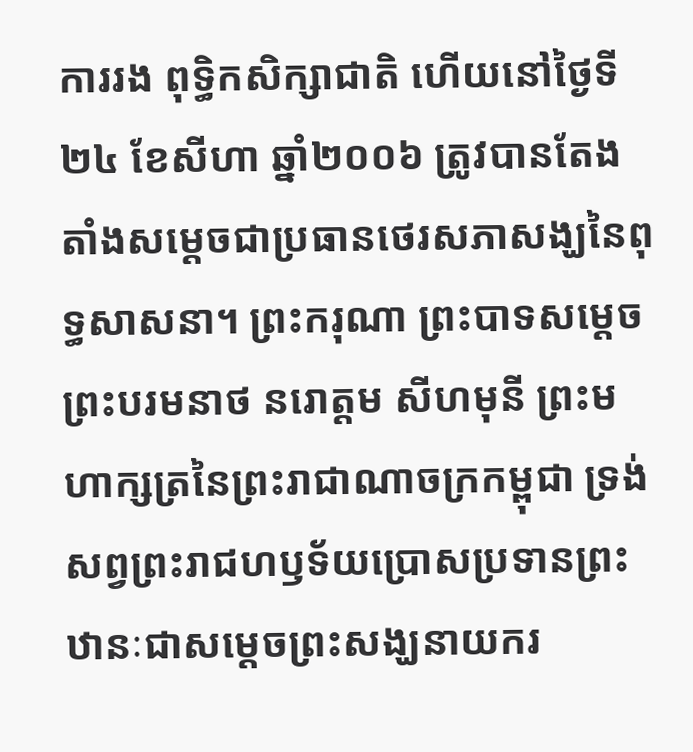ការរង ពុទ្ធិកសិក្សាជាតិ ហើយនៅថ្ងៃទី២៤ ខែសីហា ឆ្នាំ២០០៦ ត្រូវបានតែងតាំងសម្តេចជាប្រធានថេរសភាសង្ឃនៃពុទ្ធសាសនា។ ព្រះករុណា ព្រះបាទសម្តេចព្រះបរមនាថ នរោត្តម សីហមុនី ព្រះមហាក្សត្រនៃព្រះរាជាណាចក្រកម្ពុជា ទ្រង់សព្វព្រះរាជហឫទ័យប្រោសប្រទានព្រះឋានៈជាសម្តេចព្រះសង្ឃនាយករ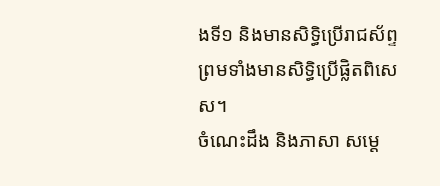ងទី១ និងមានសិទ្ធិប្រើរាជស័ព្ទ ព្រមទាំងមានសិទ្ធិប្រើផ្លិតពិសេស។
ចំណេះដឹង និងភាសា សម្តេ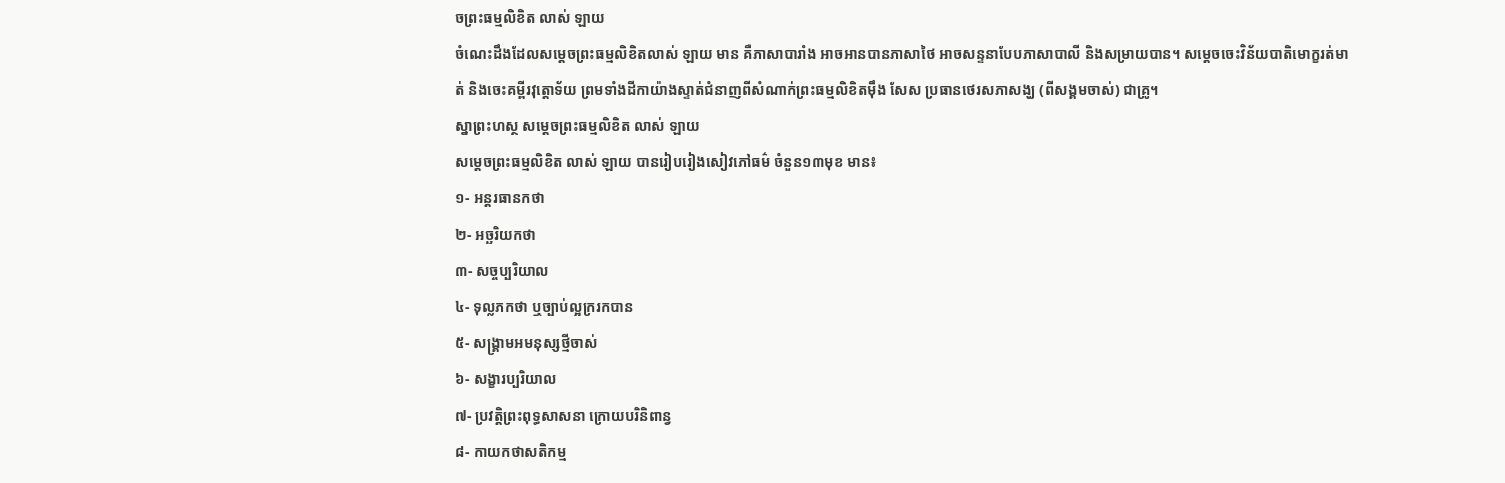ចព្រះធម្មលិខិត លាស់ ឡាយ
ចំណេះដឹងដែលសម្តេចព្រះធម្មលិខិតលាស់ ឡាយ មាន គឺភាសាបារាំង អាចអានបានភាសាថៃ អាចសន្ទនាបែបភាសាបាលី និងសម្រាយបាន។ សម្តេចចេះវិន័យបាតិមោក្ខរត់មាត់ និងចេះគម្ពីរវុត្តោទ័យ ព្រមទាំងដីកាយ៉ាងស្ទាត់ជំនាញពីសំណាក់ព្រះធម្មលិខិតម៉ឹង សែស ប្រធានថេរសភាសង្ឃ (ពីសង្គមចាស់) ជាគ្រូ។
ស្នាព្រះហស្ថ សម្តេចព្រះធម្មលិខិត លាស់ ឡាយ
សម្ដេចព្រះធម្មលិខិត លាស់ ឡាយ បានរៀបរៀងសៀវភៅធម៌ ចំនួន១៣មុខ មាន៖
១- អន្តរធានកថា
២- អច្ឆរិយកថា
៣- សច្ចប្បរិយាល
៤- ទុល្លភកថា ឬច្បាប់ល្អក្ររកបាន
៥- សង្គ្រាមអមនុស្សថ្មីចាស់
៦- សង្ខារប្បរិយាល
៧- ប្រវត្តិព្រះពុទ្ធសាសនា ក្រោយបរិនិពាន្វ
៨- កាយកថាសតិកម្ម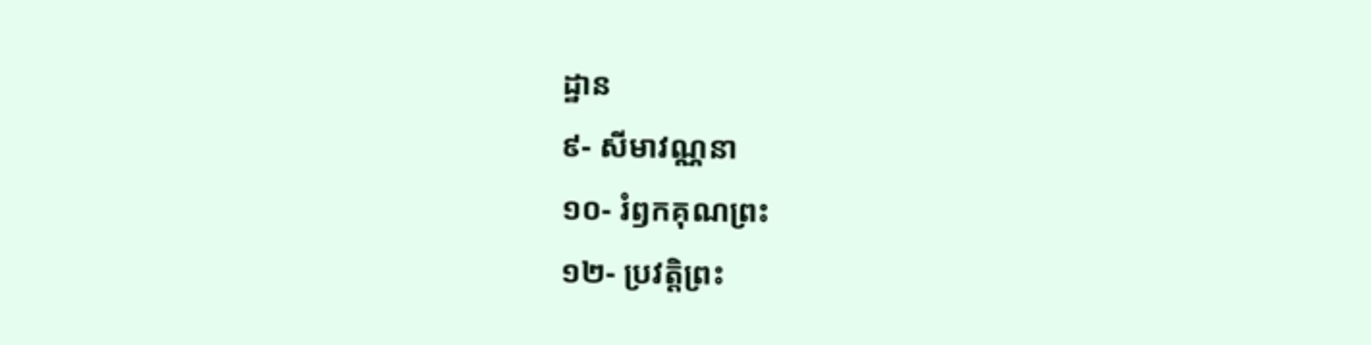ដ្ឋាន
៩- សីមាវណ្ណនា
១០- រំឭកគុណព្រះ
១២- ប្រវត្តិព្រះ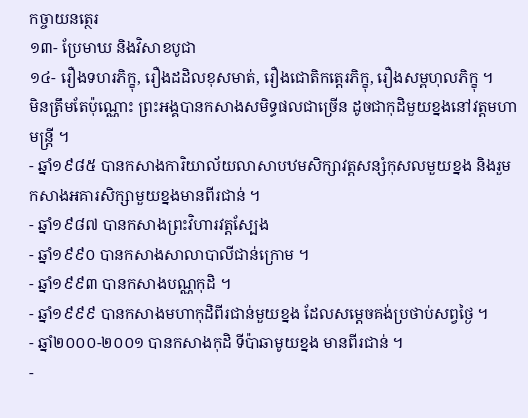កច្ចាយនត្ថេរ
១៣- ប្រែមាឃ និងវិសាខបូជា
១៤- រឿងទហរភិក្ខុ, រឿងដដិលខុសមាត់, រឿងជោតិកត្តេរភិក្ខុ, រឿងសម្ពហុលភិក្ខុ ។
មិនត្រឹមតែប៉ុណ្ណោះ ព្រះអង្គបានកសាងសមិទ្ធផលជាច្រើន ដូចជាកុដិមួយខ្នងនៅវត្តមហាមន្ត្រី ។
- ឆ្នាំ១៩៨៥ បានកសាងការិយាល័យលាសាបឋមសិក្សាវត្តសន្សំកុសលមួយខ្នង និងរួមកសាងអគារសិក្សាមួយខ្នងមានពីរជាន់ ។
- ឆ្នាំ១៩៨៧ បានកសាងព្រះវិហារវត្តស្បែង
- ឆ្នាំ១៩៩០ បានកសាងសាលាបាលីជាន់ក្រោម ។
- ឆ្នាំ១៩៩៣ បានកសាងបណ្ណកុដិ ។
- ឆ្នាំ១៩៩៩ បានកសាងមហាកុដិពីរជាន់មួយខ្នង ដែលសម្ដេចគង់ប្រថាប់សព្វថ្ងៃ ។
- ឆ្នាំ២០០០-២០០១ បានកសាងកុដិ ទីប៉ាឆាមូយខ្នង មានពីរជាន់ ។
-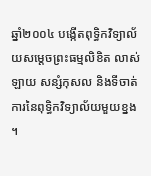ឆ្នាំ២០០៤ បង្កើតពុទ្ធិកវិទ្យាល័យសម្ដេចព្រះធម្មលិខិត លាស់ ឡាយ សន្សំកុសល និងទីចាត់ការនៃពុទ្ធិកវិទ្យាល័យមួយខ្នង ។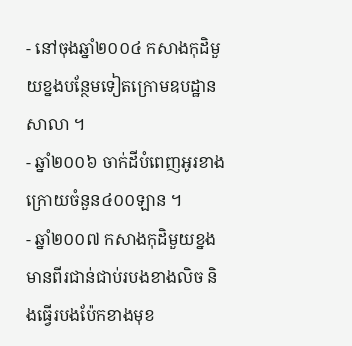- នៅចុងឆ្នាំ២០០៤ កសាងកុដិមួយខ្នងបន្ថែមទៀតក្រោមឧបដ្ឋានសាលា ។
- ឆ្នាំ២០០៦ ចាក់ដីបំពេញអូរខាងក្រោយចំនួន៤០០ឡាន ។
- ឆ្នាំ២០០៧ កសាងកុដិមួយខ្នងមានពីរជាន់ជាប់របងខាងលិច និងធ្វើរបងប៉ែកខាងមុខ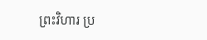ព្រះវិហារ ប្រ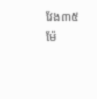វែង៣៥ម៉ែ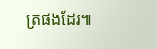ត្រផងដែរ៕